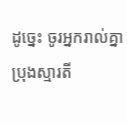ដូច្នេះ ចូរអ្នករាល់គ្នាប្រុងស្មារតី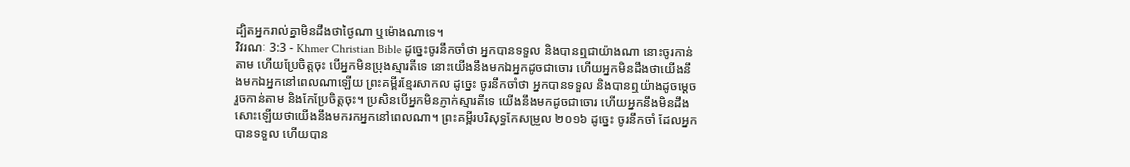ដ្បិតអ្នករាល់គ្នាមិនដឹងថាថ្ងៃណា ឬម៉ោងណាទេ។
វិវរណៈ 3:3 - Khmer Christian Bible ដូច្នេះចូរនឹកចាំថា អ្នកបានទទួល និងបានឮជាយ៉ាងណា នោះចូរកាន់តាម ហើយប្រែចិត្ដចុះ បើអ្នកមិនប្រុងស្មារតីទេ នោះយើងនឹងមកឯអ្នកដូចជាចោរ ហើយអ្នកមិនដឹងថាយើងនឹងមកឯអ្នកនៅពេលណាឡើយ ព្រះគម្ពីរខ្មែរសាកល ដូច្នេះ ចូរនឹកចាំថា អ្នកបានទទួល និងបានឮយ៉ាងដូចម្ដេច រួចកាន់តាម និងកែប្រែចិត្តចុះ។ ប្រសិនបើអ្នកមិនភ្ញាក់ស្មារតីទេ យើងនឹងមកដូចជាចោរ ហើយអ្នកនឹងមិនដឹងសោះឡើយថាយើងនឹងមករកអ្នកនៅពេលណា។ ព្រះគម្ពីរបរិសុទ្ធកែសម្រួល ២០១៦ ដូច្នេះ ចូរនឹកចាំ ដែលអ្នកបានទទួល ហើយបាន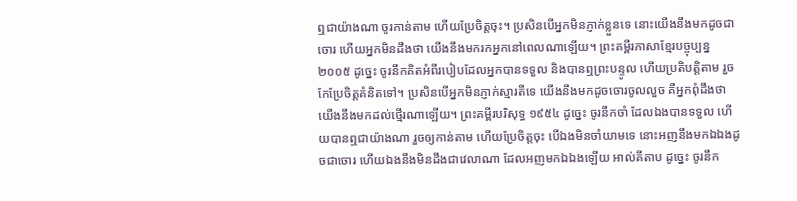ឮជាយ៉ាងណា ចូរកាន់តាម ហើយប្រែចិត្តចុះ។ ប្រសិនបើអ្នកមិនភ្ញាក់ខ្លួនទេ នោះយើងនឹងមកដូចជាចោរ ហើយអ្នកមិនដឹងថា យើងនឹងមករកអ្នកនៅពេលណាឡើយ។ ព្រះគម្ពីរភាសាខ្មែរបច្ចុប្បន្ន ២០០៥ ដូច្នេះ ចូរនឹកគិតអំពីរបៀបដែលអ្នកបានទទួល និងបានឮព្រះបន្ទូល ហើយប្រតិបត្តិតាម រួចកែប្រែចិត្តគំនិតទៅ។ ប្រសិនបើអ្នកមិនភ្ញាក់ស្មារតីទេ យើងនឹងមកដូចចោរចូលលួច គឺអ្នកពុំដឹងថា យើងនឹងមកដល់ថ្មើរណាឡើយ។ ព្រះគម្ពីរបរិសុទ្ធ ១៩៥៤ ដូច្នេះ ចូរនឹកចាំ ដែលឯងបានទទួល ហើយបានឮជាយ៉ាងណា រួចឲ្យកាន់តាម ហើយប្រែចិត្តចុះ បើឯងមិនចាំយាមទេ នោះអញនឹងមកឯឯងដូចជាចោរ ហើយឯងនឹងមិនដឹងជាវេលាណា ដែលអញមកឯឯងឡើយ អាល់គីតាប ដូច្នេះ ចូរនឹក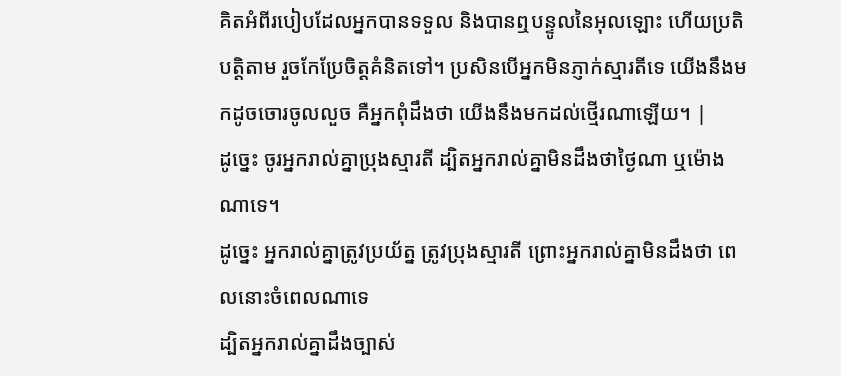គិតអំពីរបៀបដែលអ្នកបានទទួល និងបានឮបន្ទូលនៃអុលឡោះ ហើយប្រតិបត្ដិតាម រួចកែប្រែចិត្ដគំនិតទៅ។ ប្រសិនបើអ្នកមិនភ្ញាក់ស្មារតីទេ យើងនឹងមកដូចចោរចូលលួច គឺអ្នកពុំដឹងថា យើងនឹងមកដល់ថ្មើរណាឡើយ។ |
ដូច្នេះ ចូរអ្នករាល់គ្នាប្រុងស្មារតី ដ្បិតអ្នករាល់គ្នាមិនដឹងថាថ្ងៃណា ឬម៉ោងណាទេ។
ដូច្នេះ អ្នករាល់គ្នាត្រូវប្រយ័ត្ន ត្រូវប្រុងស្មារតី ព្រោះអ្នករាល់គ្នាមិនដឹងថា ពេលនោះចំពេលណាទេ
ដ្បិតអ្នករាល់គ្នាដឹងច្បាស់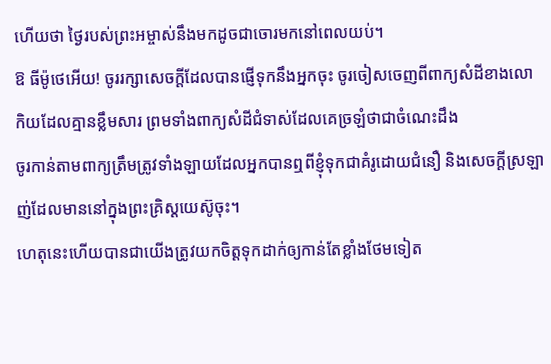ហើយថា ថ្ងៃរបស់ព្រះអម្ចាស់នឹងមកដូចជាចោរមកនៅពេលយប់។
ឱ ធីម៉ូថេអើយ! ចូររក្សាសេចក្ដីដែលបានផ្ញើទុកនឹងអ្នកចុះ ចូរចៀសចេញពីពាក្យសំដីខាងលោកិយដែលគ្មានខ្លឹមសារ ព្រមទាំងពាក្យសំដីជំទាស់ដែលគេច្រឡំថាជាចំណេះដឹង
ចូរកាន់តាមពាក្យត្រឹមត្រូវទាំងឡាយដែលអ្នកបានឮពីខ្ញុំទុកជាគំរូដោយជំនឿ និងសេចក្ដីស្រឡាញ់ដែលមាននៅក្នុងព្រះគ្រិស្ដយេស៊ូចុះ។
ហេតុនេះហើយបានជាយើងត្រូវយកចិត្ដទុកដាក់ឲ្យកាន់តែខ្លាំងថែមទៀត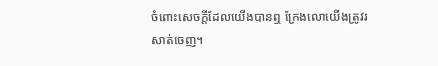ចំពោះសេចក្ដីដែលយើងបានឮ ក្រែងលោយើងត្រូវរសាត់ចេញ។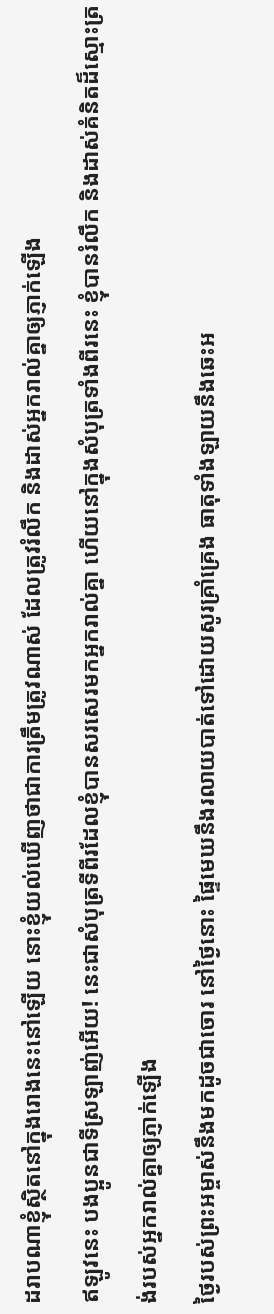ដរាបណាខ្ញុំស្ថិតនៅក្នុងរោងនេះនៅឡើយ នោះខ្ញុំយល់ឃើញថាជាការត្រឹមត្រូវណាស់ ដែលត្រូវរំលឹក និងដាស់អ្នករាល់គ្នាឲ្យភ្ញាក់ឡើង
ឥឡូវនេះ បងប្អូនជាទីស្រឡាញ់អើយ! នេះជាសំបុត្រទីពីរដែលខ្ញុំបានសរសេរមកអ្នករាល់គ្នា ហើយនៅក្នុងសំបុត្រទាំងពីរនេះ ខ្ញុំបានរំលឹក និងដាស់គំនិតដ៏ស្មោះត្រង់របស់អ្នករាល់គ្នាឲ្យភ្ញាក់ឡើង
ថ្ងៃរបស់ព្រះអម្ចាស់នឹងមកដូចជាចោរ នៅថ្ងៃនោះ ផ្ទៃមេឃនឹងរលាយបាត់ទៅដោយសូរគ្រាំគ្រេង ធាតុទាំងឡាយនឹងឆេះអ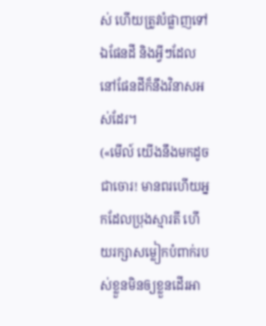ស់ ហើយត្រូវបំផ្លាញទៅ ឯផែនដី និងអ្វីៗដែលនៅផែនដីក៏នឹងវិនាសអស់ដែរ។
(«មើល៍ យើងនឹងមកដូចជាចោរ! មានពរហើយអ្នកដែលប្រុងស្មារតី ហើយរក្សាសម្លៀកបំពាក់របស់ខ្លួនមិនឲ្យខ្លួនដើរអា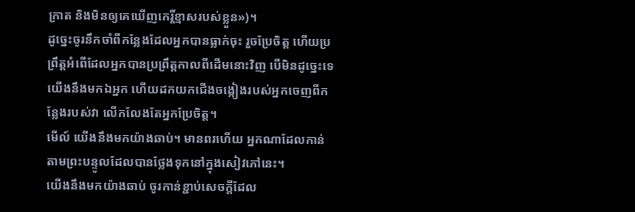ក្រាត និងមិនឲ្យគេឃើញកេរ្តិ៍ខ្មាសរបស់ខ្លួន»)។
ដូច្នេះចូរនឹកចាំពីកន្លែងដែលអ្នកបានធ្លាក់ចុះ រួចប្រែចិត្ដ ហើយប្រព្រឹត្ដអំពើដែលអ្នកបានប្រព្រឹត្ដកាលពីដើមនោះវិញ បើមិនដូច្នេះទេ យើងនឹងមកឯអ្នក ហើយដកយកជើងចង្កៀងរបស់អ្នកចេញពីកន្លែងរបស់វា លើកលែងតែអ្នកប្រែចិត្ដ។
មើល៍ យើងនឹងមកយ៉ាងឆាប់។ មានពរហើយ អ្នកណាដែលកាន់តាមព្រះបន្ទូលដែលបានថ្លែងទុកនៅក្នុងសៀវភៅនេះ។
យើងនឹងមកយ៉ាងឆាប់ ចូរកាន់ខ្ជាប់សេចក្ដីដែល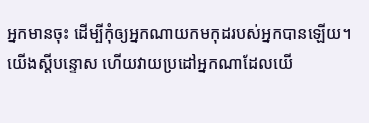អ្នកមានចុះ ដើម្បីកុំឲ្យអ្នកណាយកមកុដរបស់អ្នកបានឡើយ។
យើងស្ដីបន្ទោស ហើយវាយប្រដៅអ្នកណាដែលយើ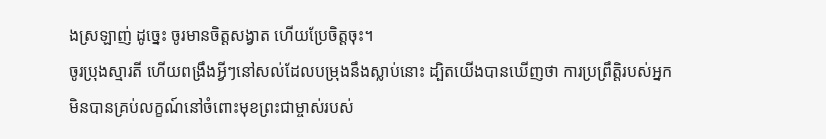ងស្រឡាញ់ ដូច្នេះ ចូរមានចិត្ដសង្វាត ហើយប្រែចិត្ដចុះ។
ចូរប្រុងស្មារតី ហើយពង្រឹងអ្វីៗនៅសល់ដែលបម្រុងនឹងស្លាប់នោះ ដ្បិតយើងបានឃើញថា ការប្រព្រឹត្ដិរបស់អ្នកមិនបានគ្រប់លក្ខណ៍នៅចំពោះមុខព្រះជាម្ចាស់របស់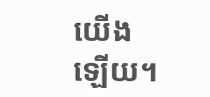យើងឡើយ។